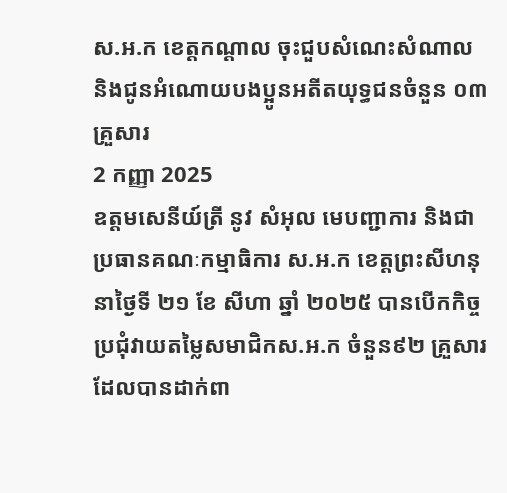ស.អ.ក ខេត្តកណ្តាល ចុះជួបសំណេះសំណាល និងជូនអំណោយបងប្អូនអតីតយុទ្ធជនចំនួន ០៣គ្រួសារ
2 កញ្ញា 2025
ឧត្តមសេនីយ៍ត្រី នូវ សំអុល មេបញ្ជាការ និងជាប្រធានគណៈកម្មាធិការ ស.អ.ក ខេត្តព្រះសីហនុ នាថ្ងៃទី ២១ ខែ សីហា ឆ្នាំ ២០២៥ បានបើកកិច្ចប្រជុំវាយតម្លៃសមាជិកស.អ.ក ចំនួន៩២ គ្រួសារ ដែលបានដាក់ពា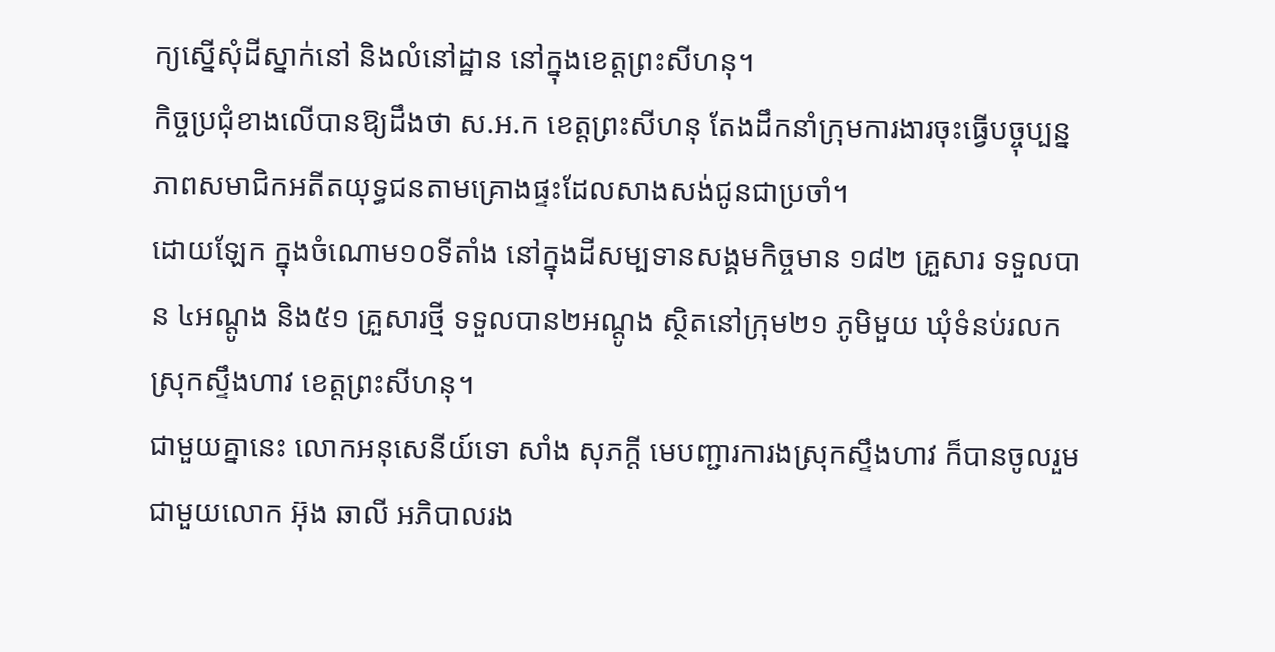ក្យស្នើសុំដីស្នាក់នៅ និងលំនៅដ្ឋាន នៅក្នុងខេត្តព្រះសីហនុ។
កិច្ចប្រជុំខាងលើបានឱ្យដឹងថា ស.អ.ក ខេត្តព្រះសីហនុ តែងដឹកនាំក្រុមការងារចុះធ្វើបច្ចុប្បន្នភាពសមាជិកអតីតយុទ្ធជនតាមគ្រោងផ្ទះដែលសាងសង់ជូនជាប្រចាំ។
ដោយឡែក ក្នុងចំណោម១០ទីតាំង នៅក្នុងដីសម្បទានសង្គមកិច្ចមាន ១៨២ គ្រួសារ ទទួលបាន ៤អណ្តូង និង៥១ គ្រួសារថ្មី ទទួលបាន២អណ្តូង ស្ថិតនៅក្រុម២១ ភូមិមួយ ឃុំទំនប់រលក ស្រុកស្ទឹងហាវ ខេត្តព្រះសីហនុ។
ជាមួយគ្នានេះ លោកអនុសេនីយ៍ទោ សាំង សុភក្តី មេបញ្ជារការងស្រុកស្ទឹងហាវ ក៏បានចូលរួមជាមួយលោក អ៊ុង ឆាលី អភិបាលរង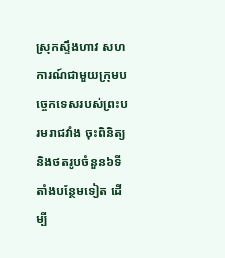ស្រុកស្ទឹងហាវ សហការណ៍ជាមួយក្រុមបច្ចេកទេសរបស់ព្រះបរមរាជវាំង ចុះពិនិត្យ និងថតរូបចំនួន៦ទីតាំងបន្ថែមទៀត ដើម្បី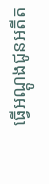ធ្វើអណ្តូងជូនអតីត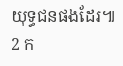យុទ្ធជនផងដែរ៕
2 ក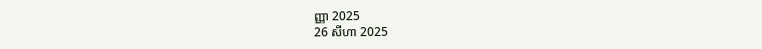ញ្ញា 2025
26 សីហា 2025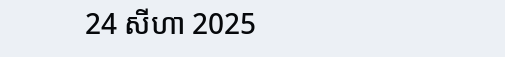24 សីហា 2025